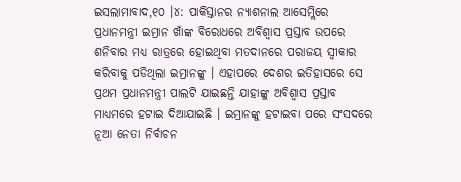ଇସଲାମାବାଦ,୧୦ ।୪: ପାକିସ୍ତାନର ନ୍ୟାଶନାଲ ଆସେମ୍ଲିରେ ପ୍ରଧାନମନ୍ତ୍ରୀ ଇମ୍ରାନ ଖାଁଙ୍କ ବିରୋଧରେ ଅବିଶ୍ୱାସ ପ୍ରସ୍ତାବ ଉପରେ ଶନିବାର ମଧ୍ୟ ରାତ୍ରରେ ହୋଇଥିବା ମତଦାନରେ ପରାଜୟ ସ୍ୱୀକାର କରିବାକୁ ପଡିଥିଲା ଇମ୍ରାନଙ୍କୁ । ଏହାପରେ ଦେଶର ଇତିହାସରେ ସେ ପ୍ରଥମ ପ୍ରଧାନମନ୍ତ୍ରୀ ପାଲଟି ଯାଇଛନ୍ତି ଯାହାଙ୍କୁ ଅବିଶ୍ୱାସ ପ୍ରସ୍ତାବ ମାଧ୍ୟମରେ ହଟାଇ ଦିଆଯାଇଛି । ଇମ୍ରାନଙ୍କୁ ହଟାଇବା ପରେ ସଂସଦରେ ନୂଆ ନେତା ନିର୍ବାଚନ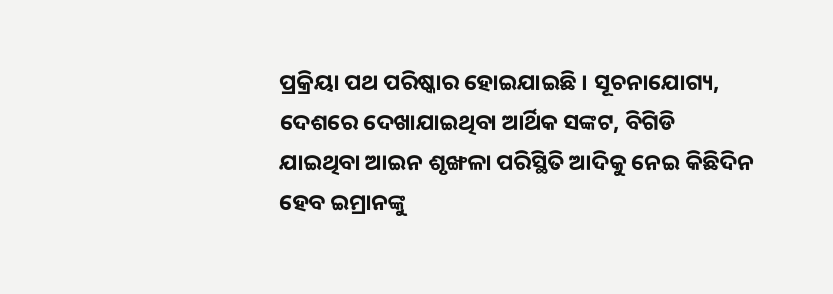ପ୍ରକ୍ରିୟା ପଥ ପରିଷ୍କାର ହୋଇଯାଇଛି । ସୂଚନାଯୋଗ୍ୟ, ଦେଶରେ ଦେଖାଯାଇଥିବା ଆର୍ଥିକ ସଙ୍କଟ, ବିଗିଡି ଯାଇଥିବା ଆଇନ ଶୃଙ୍ଖଳା ପରିସ୍ଥିତି ଆଦିକୁ ନେଇ କିଛିଦିନ ହେବ ଇମ୍ରାନଙ୍କୁ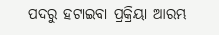ପଦରୁ ହଟାଇବା ପ୍ରକ୍ରିୟା ଆରମ୍ଭ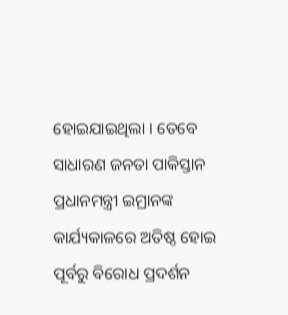ହୋଇଯାଇଥିଲା । ତେବେ ସାଧାରଣ ଜନତା ପାକିସ୍ତାନ ପ୍ରଧାନମନ୍ତ୍ରୀ ଇମ୍ରାନଙ୍କ କାର୍ଯ୍ୟକାଳରେ ଅତିଷ୍ଠ ହୋଇ ପୂର୍ବରୁ ବିରୋଧ ପ୍ରଦର୍ଶନ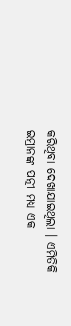କରିଥିବା ଦେଖାଯାଇଥିଲା । ଏମିତିକି ଇମ୍ରାନଙ୍କ ପତ୍ନୀ ମଧ୍ୟ ଏକ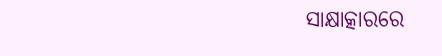ସାକ୍ଷାତ୍କାରରେ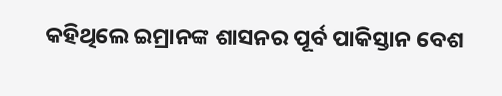କହିଥିଲେ ଇମ୍ରାନଙ୍କ ଶାସନର ପୂର୍ବ ପାକିସ୍ତାନ ବେଶ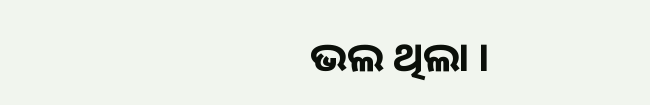ଭଲ ଥିଲା ।